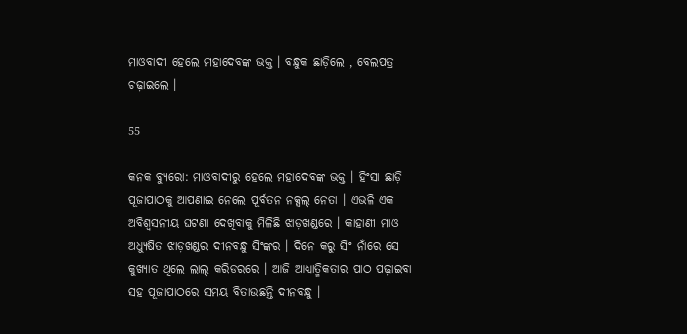ମାଓବାଦୀ ହେଲେ ମହାଦେବଙ୍କ ଭକ୍ତ । ବନ୍ଧୁକ ଛାଡ଼ିଲେ , ବେଲପତ୍ର ଚଢ଼ାଇଲେ ।

55

କନକ ବ୍ୟୁରୋ: ମାଓବାଦୀରୁ ହେଲେ ମହାଦେବଙ୍କ ଭକ୍ତ । ହିଂସା ଛାଡ଼ି ପୂଜାପାଠକୁ ଆପଣାଇ ନେଲେ ପୂର୍ବତନ ନକ୍ସଲ୍ ନେତା । ଏଭଳି ଏକ ଅବିଶ୍ୱସନୀୟ ଘଟଣା ଦେଖିବାକୁ ମିଳିଛି ଝାଡ଼ଖଣ୍ଡରେ । କାହାଣୀ ମାଓ ଅଧ୍ୟୁଷିତ ଝାଡ଼ଖଣ୍ଡର ଦୀନବନ୍ଧୁ ସିଂଙ୍କର । ଦିନେ କରୁ ସିଂ ନାଁରେ ସେ କୁଖ୍ୟାତ ଥିଲେ ଲାଲ୍ କରିଡରରେ । ଆଜି ଆଧ୍ୟାତ୍ମିକତାର ପାଠ ପଢ଼ାଇବା ସହ ପୂଜାପାଠରେ ସମୟ ବିତାଉଛନ୍ତି ଦୀନବନ୍ଧୁ ।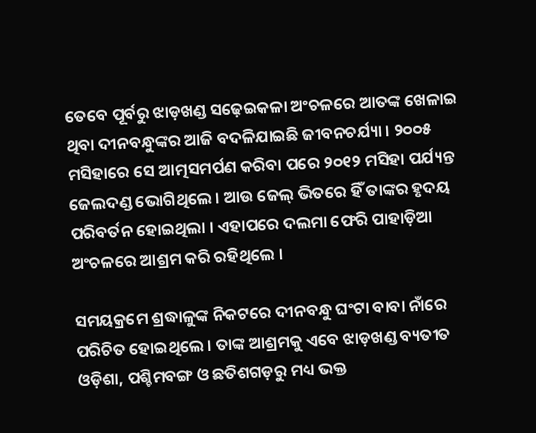ତେବେ ପୂର୍ବରୁ ଝାଡ଼ଖଣ୍ଡ ସଢ଼େଇକଳା ଅଂଚଳରେ ଆତଙ୍କ ଖେଳାଇ ଥିବା ଦୀନବନ୍ଧୁଙ୍କର ଆଜି ବଦଳିଯାଇଛି ଜୀବନଚର୍ଯ୍ୟା । ୨୦୦୫ ମସିହାରେ ସେ ଆତ୍ମସମର୍ପଣ କରିବା ପରେ ୨୦୧୨ ମସିହା ପର୍ଯ୍ୟନ୍ତ ଜେଲଦଣ୍ଡ ଭୋଗିଥିଲେ । ଆଉ ଜେଲ୍ ଭିତରେ ହିଁ ତାଙ୍କର ହୃଦୟ ପରିବର୍ତନ ହୋଇଥିଲା । ଏହାପରେ ଦଲମା ଫେରି ପାହାଡ଼ିଆ ଅଂଚଳରେ ଆଶ୍ରମ କରି ରହିଥିଲେ ।

ସମୟକ୍ରମେ ଶ୍ରଦ୍ଧାଳୁଙ୍କ ନିକଟରେ ଦୀନବନ୍ଧୁ ଘଂଟା ବାବା ନାଁରେ ପରିଚିତ ହୋଇଥିଲେ । ତାଙ୍କ ଆଶ୍ରମକୁ ଏବେ ଝାଡ଼ଖଣ୍ଡ ବ୍ୟତୀତ ଓଡ଼ିଶା, ପଶ୍ଚିମବଙ୍ଗ ଓ ଛତିଶଗଡ଼ରୁ ମଧ୍ୟ ଭକ୍ତ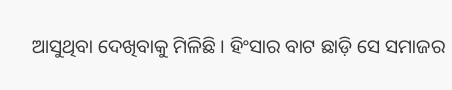ଆସୁଥିବା ଦେଖିବାକୁ ମିଳିଛି । ହିଂସାର ବାଟ ଛାଡ଼ି ସେ ସମାଜର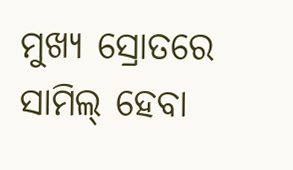ମୁଖ୍ୟ ସ୍ରୋତରେ ସାମିଲ୍ ହେବା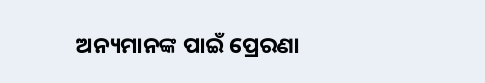ଅନ୍ୟମାନଙ୍କ ପାଇଁ ପ୍ରେରଣା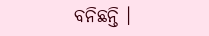ବନିଛନ୍ତି ।